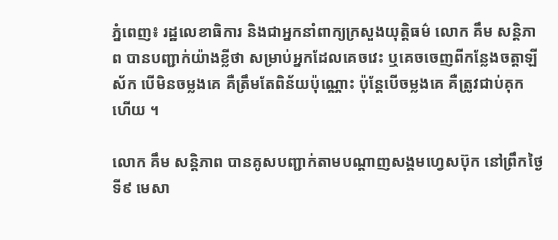ភ្នំពេញ៖ រដ្ឋលេខាធិការ និងជាអ្នកនាំពាក្យក្រសួងយុត្តិធម៌ លោក គឹម សន្តិភាព បានបញ្ជាក់យ៉ាងខ្លីថា សម្រាប់អ្នកដែលគេចវេះ ឬគេចចេញពីកន្លែងចត្តាឡីស័ក បើមិនចម្លងគេ គឺត្រឹមតែពិន័យប៉ុណ្ណោះ ប៉ុន្តែបើចម្លងគេ គឺត្រូវជាប់គុកហើយ ។

លោក គឹម សន្តិភាព បានគូសបញ្ជាក់តាមបណ្ដាញសង្គមហ្វេសប៊ុក នៅព្រឹកថ្ងៃទី៩ មេសា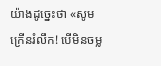យ៉ាងដូច្នេះថា «សូមក្រើនរំលឹក! បើមិនចម្ល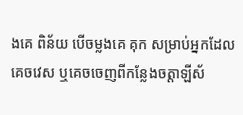ងគេ ពិន័យ បើចម្លងគេ គុក សម្រាប់អ្នកដែលគេចវេស ឬគេចចេញពីកន្លែងចត្តាឡីស័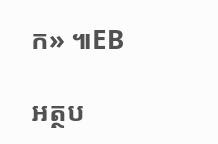ក» ៕EB

អត្ថប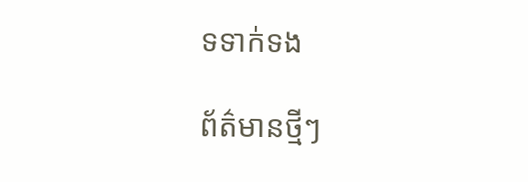ទទាក់ទង

ព័ត៌មានថ្មីៗ